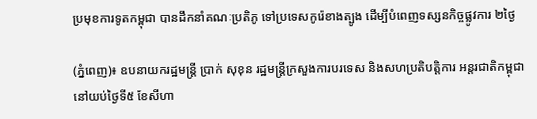ប្រមុខការទូតកម្ពុជា បានដឹកនាំគណៈប្រតិភូ ទៅប្រទេសកូរ៉េខាងត្បូង ដើម្បីបំពេញទស្សនកិច្ចផ្លូវការ ២ថ្ងៃ

(ភ្នំពេញ)៖ ឧបនាយករដ្ឋមន្រ្តី ប្រាក់ សុខុន រដ្ឋមន្រ្តីក្រសួងការបរទេស និងសហប្រតិបត្តិការ អន្តរជាតិកម្ពុជា នៅយប់ថ្ងៃទី៥ ខែសីហា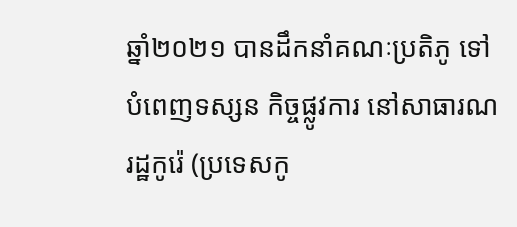ឆ្នាំ២០២១ បានដឹកនាំគណៈប្រតិភូ ទៅបំពេញទស្សន កិច្ចផ្លូវការ នៅសាធារណរដ្ឋកូរ៉េ (ប្រទេសកូ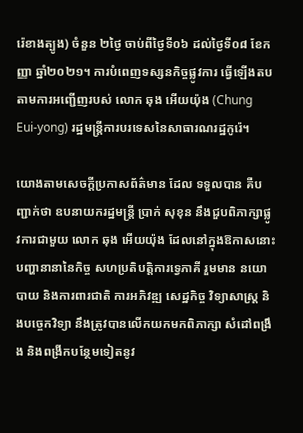រ៉េខាងត្បូង) ចំនួន ២ថ្ងៃ ចាប់ពីថ្ងៃទី០៦ ដល់ថ្ងៃទី០៨ ខែកញ្ញា ឆ្នាំ២០២១។ ការបំពេញទស្សនកិច្ចផ្លូវការ ធ្វើឡើងតបតាមការអញ្ជើញរបស់ លោក ឆុង អើយយ៉ុង (Chung Eui-yong) រដ្ឋមន្រ្តីការបរទេសនៃសាធារណរដ្ឋកូរ៉េ។

យោងតាមសេចក្តីប្រកាសព័ត៌មាន ដែល ទទួលបាន គឺបញ្ជាក់ថា ឧបនាយករដ្ឋមន្រ្តី ប្រាក់ សុខុន នឹងជួបពិភាក្សាផ្លូវការជាមួយ លោក ឆុង អើយយ៉ុង ដែលនៅក្នុងឱកាសនោះ បញ្ហានានានៃកិច្ច សហប្រតិបត្តិការទ្វេភាគី រួមមាន នយោបាយ និងការពារជាតិ ការអភិវឌ្ឍ សេដ្ឋកិច្ច វិទ្យាសាស្រ្ត និងបច្ចេកវិទ្យា នឹងត្រូវបានលើកយកមកពិភាក្សា សំដៅពង្រឹង និងពង្រីកបន្ថែមទៀតនូវ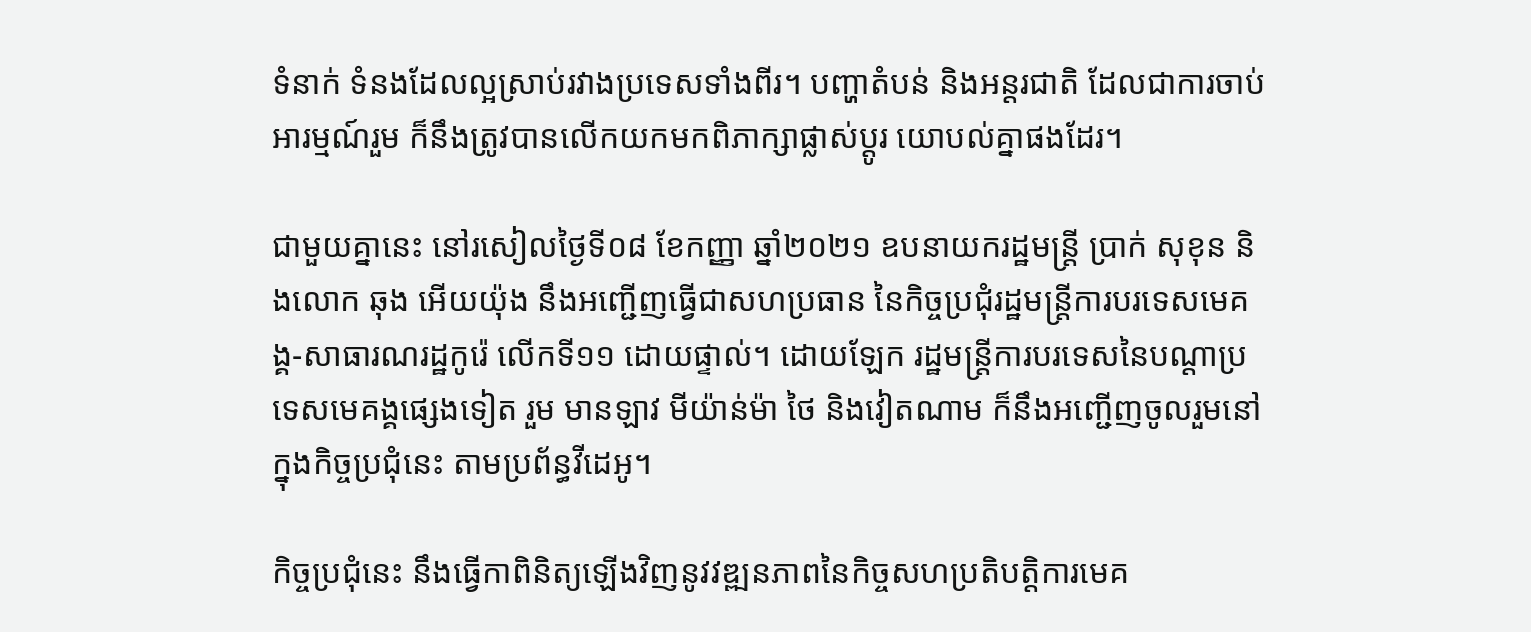ទំនាក់ ទំនងដែលល្អស្រាប់រវាងប្រទេសទាំងពីរ។ បញ្ហាតំបន់ និងអន្តរជាតិ ដែលជាការចាប់អារម្មណ៍រួម ក៏នឹងត្រូវបានលើកយកមកពិភាក្សាផ្លាស់ប្តូរ យោបល់គ្នាផងដែរ។

ជាមួយគ្នានេះ នៅរសៀលថ្ងៃទី០៨ ខែកញ្ញា ឆ្នាំ២០២១ ឧបនាយករដ្ឋមន្រ្តី ប្រាក់ សុខុន និងលោក ឆុង អើយយ៉ុង នឹងអញ្ជើញធ្វើជាសហប្រធាន នៃកិច្ចប្រជុំរដ្ឋមន្រ្តីការបរទេសមេគង្គ-សាធារណរដ្ឋកូរ៉េ លើកទី១១ ដោយផ្ទាល់។ ដោយឡែក រដ្ឋមន្ត្រីការបរទេសនៃបណ្តាប្រទេសមេគង្គផ្សេងទៀត រួម មានឡាវ មីយ៉ាន់ម៉ា ថៃ និងវៀតណាម ក៏នឹងអញ្ជើញចូលរួមនៅក្នុងកិច្ចប្រជុំនេះ តាមប្រព័ន្ធវីដេអូ។

កិច្ចប្រជុំនេះ នឹងធ្វើកាពិនិត្យឡើងវិញនូវវឌ្ឍនភាពនៃកិច្ចសហប្រតិបត្តិការមេគ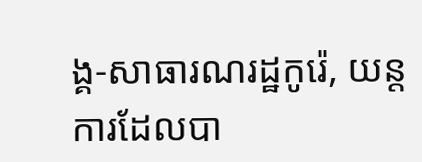ង្គ-សាធារណរដ្ឋកូរ៉េ, យន្តការដែលបា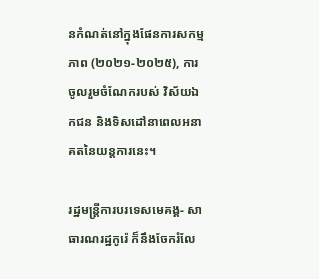នកំណត់នៅក្នុងផែនការសកម្មភាព (២០២១-២០២៥), ការចូលរួមចំណែករបស់ វិស័យឯកជន និងទិសដៅនាពេលអនាគតនៃយន្តការនេះ។

រដ្ឋមន្ត្រីការបរទេសមេគង្គ- សាធារណរដ្ឋកូរ៉េ ក៏នឹងចែករំលែ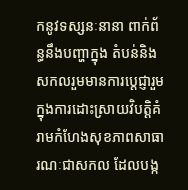កនូវទស្សនៈនានា ពាក់ព័ន្ធនឹងបញ្ហាក្នុង តំបន់និងសកលរួមមានការប្តេជ្ញារួមក្នុងការដោះស្រាយវិបត្តិគំរាមកំហែងសុខភាពសាធារណៈជាសកល ដែលបង្ក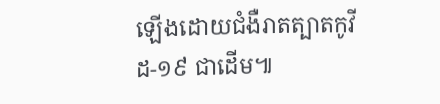ឡើងដោយជំងឺរាតត្បាតកូវីដ-១៩ ជាដើម៕